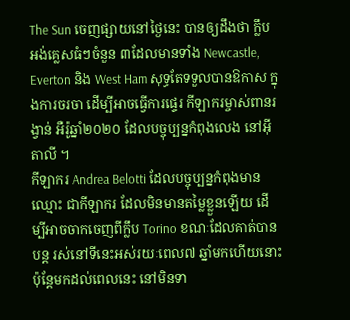The Sun ចេញផ្សាយនៅថ្ងៃនេះ បានឲ្យដឹងថា ក្លឹបអង់គ្លេសធំៗចំនួន ៣ដែលមានទាំង Newcastle, Everton និង West Ham សុទ្ធតែទទួលបានឱកាស ក្នុងការចរចា ដើម្បីអាចធ្វើការផ្ទេរ កីឡាករម្ចាស់ពានរង្វាន់ អឺរ៉ូឆ្នាំ២០២០ ដែលបច្ចុប្បន្នកំពុងលេង នៅអ៊ីតាលី ។
កីឡាករ Andrea Belotti ដែលបច្ចុប្បន្នកំពុងមានឈ្មោះ ជាកីឡាករ ដែលមិនមានតម្លៃខ្លួនឡើយ ដើម្បីអាចចាកចេញពីក្លឹប Torino ខណៈដែលគាត់បានបន្ត រស់នៅទីនេះអស់រយៈពេល៧ ឆ្នាំមកហើយនោះ ប៉ុន្តែមកដល់ពេលនេះ នៅមិនទា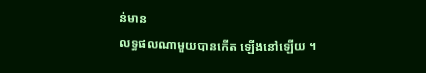ន់មាន
លទ្ធផលណាមួយបានកើត ឡើងនៅឡើយ ។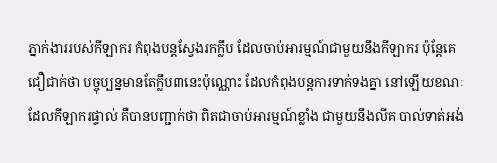ភ្នាក់ងាររបស់កីឡាករ កំពុងបន្តស្វែងរកក្លឹប ដែលចាប់អារម្មណ៍ជាមួយនឹងកីឡាករ ប៉ុន្តែគេជឿជាក់ថា បច្ចុប្បន្នមានតែក្លឹប៣នេះប៉ុណ្ណោះ ដែលកំពុងបន្តការទាក់ទងគ្នា នៅឡើយខណៈដែលកីឡាករផ្ទាល់ គឺបានបញ្ជាក់ថា ពិតជាចាប់អារម្មណ៍ខ្លាំង ជាមួយនឹងលីគ បាល់ទាត់អង់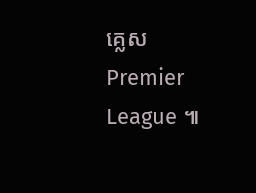គ្លេស Premier League ៕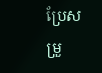ប្រែសម្រួ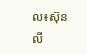ល៖ស៊ុនលី